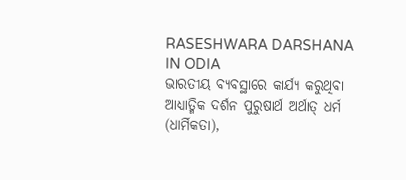RASESHWARA DARSHANA IN ODIA
ଭାରତୀୟ ବ୍ୟବସ୍ଥାରେ କାର୍ଯ୍ୟ କରୁଥିବା ଆଧ୍ୟାତ୍ମିକ ଦର୍ଶନ ପୁରୁଷାର୍ଥ ଅର୍ଥାତ୍ ଧର୍ମ (ଧାର୍ମିକତା),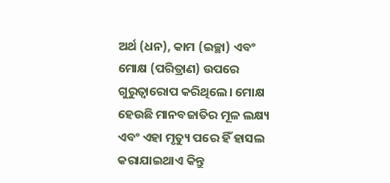ଅର୍ଥ (ଧନ), କାମ (ଇଚ୍ଛା) ଏବଂ ମୋକ୍ଷ (ପରିତ୍ରାଣ) ଉପରେ ଗୁରୁତ୍ୱାରୋପ କରିଥିଲେ। ମୋକ୍ଷ ହେଉଛି ମାନବଜାତିର ମୂଳ ଲକ୍ଷ୍ୟ ଏବଂ ଏହା ମୃତ୍ୟୁ ପରେ ହିଁ ହାସଲ କରାଯାଇଥାଏ କିନ୍ତୁ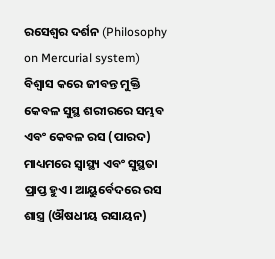ରସେଶ୍ୱର ଦର୍ଶନ (Philosophy on Mercurial system) ବିଶ୍ୱାସ କରେ ଜୀବନ୍ତ ମୁକ୍ତି କେବଳ ସୁସ୍ଥ ଶରୀରରେ ସମ୍ଭବ ଏବଂ କେବଳ ରସ (ପାରଦ) ମାଧ୍ୟମରେ ସ୍ୱାସ୍ଥ୍ୟ ଏବଂ ସୁସ୍ଥତା ପ୍ରାପ୍ତ ହୁଏ। ଆୟୁର୍ବେଦରେ ରସ ଶାସ୍ତ୍ର (ଔଷଧୀୟ ରସାୟନ)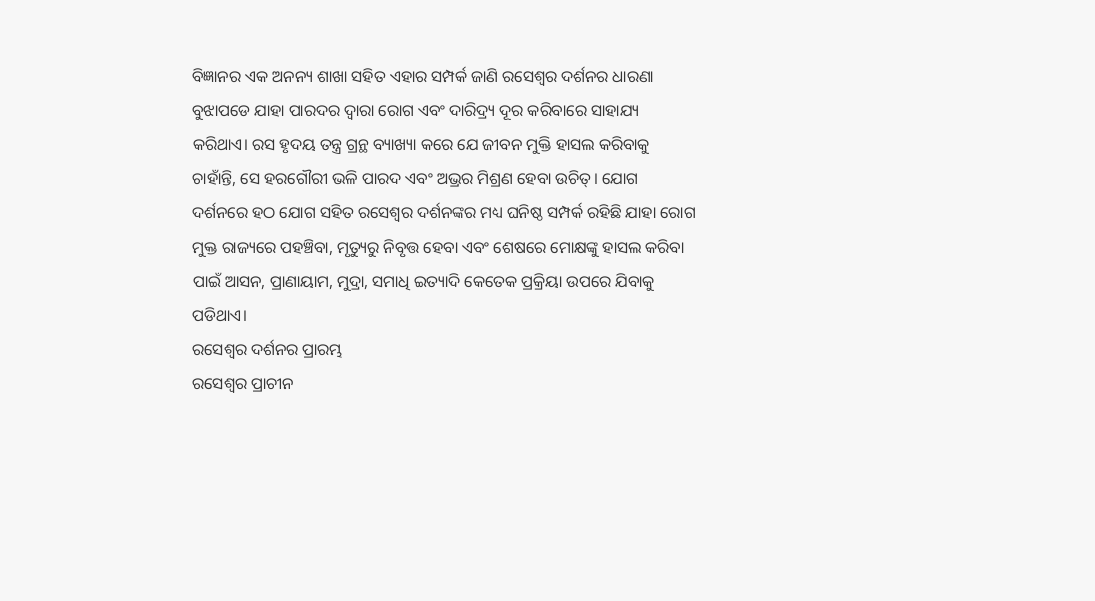ବିଜ୍ଞାନର ଏକ ଅନନ୍ୟ ଶାଖା ସହିତ ଏହାର ସମ୍ପର୍କ ଜାଣି ରସେଶ୍ୱର ଦର୍ଶନର ଧାରଣା ବୁଝାପଡେ ଯାହା ପାରଦର ଦ୍ୱାରା ରୋଗ ଏବଂ ଦାରିଦ୍ର୍ୟ ଦୂର କରିବାରେ ସାହାଯ୍ୟ କରିଥାଏ। ରସ ହୃଦୟ ତନ୍ତ୍ର ଗ୍ରନ୍ଥ ବ୍ୟାଖ୍ୟା କରେ ଯେ ଜୀବନ ମୁକ୍ତି ହାସଲ କରିବାକୁ ଚାହାଁନ୍ତି, ସେ ହରଗୌରୀ ଭଳି ପାରଦ ଏବଂ ଅଭ୍ରର ମିଶ୍ରଣ ହେବା ଉଚିତ୍। ଯୋଗ ଦର୍ଶନରେ ହଠ ଯୋଗ ସହିତ ରସେଶ୍ୱର ଦର୍ଶନଙ୍କର ମଧ୍ୟ ଘନିଷ୍ଠ ସମ୍ପର୍କ ରହିଛି ଯାହା ରୋଗ ମୁକ୍ତ ରାଜ୍ୟରେ ପହଞ୍ଚିବା, ମୃତ୍ୟୁରୁ ନିବୃତ୍ତ ହେବା ଏବଂ ଶେଷରେ ମୋକ୍ଷଙ୍କୁ ହାସଲ କରିବା ପାଇଁ ଆସନ, ପ୍ରାଣାୟାମ, ମୁଦ୍ରା, ସମାଧି ଇତ୍ୟାଦି କେତେକ ପ୍ରକ୍ରିୟା ଉପରେ ଯିବାକୁ ପଡିଥାଏ।
ରସେଶ୍ୱର ଦର୍ଶନର ପ୍ରାରମ୍ଭ
ରସେଶ୍ୱର ପ୍ରାଚୀନ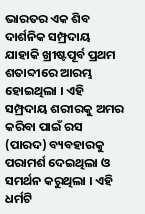ଭାରତର ଏକ ଶିବ ଦାର୍ଶନିକ ସମ୍ପ୍ରଦାୟ ଯାହାକି ଖ୍ରୀଷ୍ଟପୂର୍ବ ପ୍ରଥମ ଶତାବ୍ଦୀରେ ଆରମ୍ଭ ହୋଇଥିଲା । ଏହି ସମ୍ପ୍ରଦାୟ ଶରୀରକୁ ଅମର କରିବା ପାଇଁ ରସ (ପାରଦ) ବ୍ୟବହାରକୁ ପରାମର୍ଶ ଦେଇଥିଲା ଓ ସମର୍ଥନ କରୁଥିଲା । ଏହି ଧର୍ମଟି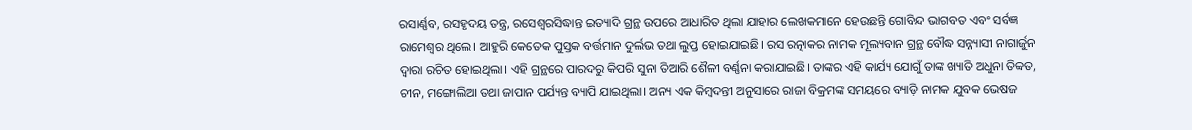ରସାର୍ଣ୍ଣବ, ରସହୃଦୟ ତନ୍ତ୍ର, ରସେଶ୍ୱରସିଦ୍ଧାନ୍ତ ଇତ୍ୟାଦି ଗ୍ରନ୍ଥ ଉପରେ ଆଧାରିତ ଥିଲା ଯାହାର ଲେଖକମାନେ ହେଉଛନ୍ତି ଗୋବିନ୍ଦ ଭାଗବତ ଏବଂ ସର୍ବଜ୍ଞ ରାମେଶ୍ୱର ଥିଲେ। ଆହୁରି କେତେକ ପୁସ୍ତକ ବର୍ତ୍ତମାନ ଦୁର୍ଲଭ ତଥା ଲୁପ୍ତ ହୋଇଯାଇଛି। ରସ ରତ୍ନାକର ନାମକ ମୂଲ୍ୟବାନ ଗ୍ରନ୍ଥ ବୌଦ୍ଧ ସନ୍ନ୍ୟାସୀ ନାଗାର୍ଜୁନ ଦ୍ୱାରା ରଚିତ ହୋଇଥିଲା। ଏହି ଗ୍ରନ୍ଥରେ ପାରଦରୁ କିପରି ସୁନା ତିଆରି ଶୈଳୀ ବର୍ଣ୍ଣନା କରାଯାଇଛି। ତାଙ୍କର ଏହି କାର୍ଯ୍ୟ ଯୋଗୁଁ ତାଙ୍କ ଖ୍ୟାତି ଅଧୁନା ତିବ୍ବତ, ଚୀନ, ମଙ୍ଗୋଲିଆ ତଥା ଜାପାନ ପର୍ଯ୍ୟନ୍ତ ବ୍ୟାପି ଯାଇଥିଲା। ଅନ୍ୟ ଏକ କିମ୍ବଦନ୍ତୀ ଅନୁସାରେ ରାଜା ବିକ୍ରମଙ୍କ ସମୟରେ ବ୍ୟାଡ଼ି ନାମକ ଯୁବକ ଭେଷଜ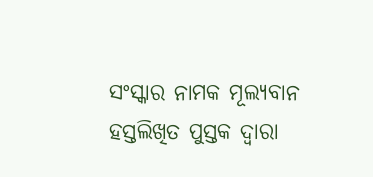ସଂସ୍କାର ନାମକ ମୂଲ୍ୟବାନ ହସ୍ତଲିଖିତ ପୁସ୍ତକ ଦ୍ୱାରା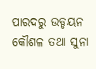ପାରଦରୁ ଉଡ୍ଡୟନ କୌଶଳ ତଥା ସୁନା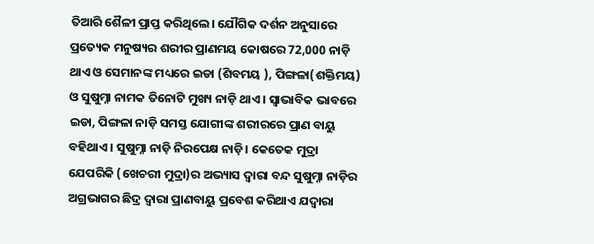ତିଆରି ଶୈଳୀ ପ୍ରାପ୍ତ କରିଥିଲେ। ଯୌଗିକ ଦର୍ଶନ ଅନୁସାରେ ପ୍ରତ୍ୟେକ ମନୁଷ୍ୟର ଶରୀର ପ୍ରାଣମୟ କୋଷରେ 72,000 ନାଡ଼ି ଥାଏ ଓ ସେମାନଙ୍କ ମଧ୍ୟରେ ଇଡା (ଶିବମୟ ), ପିଙ୍ଗଳା(ଶକ୍ତିମୟ) ଓ ସୁଷୁମ୍ନା ନାମକ ତିନୋଟି ମୁଖ୍ୟ ନାଡ଼ି ଥାଏ । ସ୍ୱାଭାବିକ ଭାବରେ ଇଡା, ପିଙ୍ଗଳା ନାଡ଼ି ସମସ୍ତ ଯୋଗୀଙ୍କ ଶରୀରରେ ପ୍ରାଣ ବାୟୁ ବହିଥାଏ। ସୁଷୁମ୍ନା ନାଡ଼ି ନିରପେକ୍ଷ ନାଡ଼ି। କେତେକ ମୁଦ୍ରା ଯେପରିକି (ଖେଚରୀ ମୁଦ୍ରା)ର ଅଭ୍ୟାସ ଦ୍ୱାରା ବନ୍ଦ ସୁଷୁମ୍ନା ନାଡ଼ିର ଅଗ୍ରଭାଗର ଛିଦ୍ର ଦ୍ୱାରା ପ୍ରାଣବାୟୁ ପ୍ରବେଶ କରିଥାଏ ଯଦ୍ୱାରା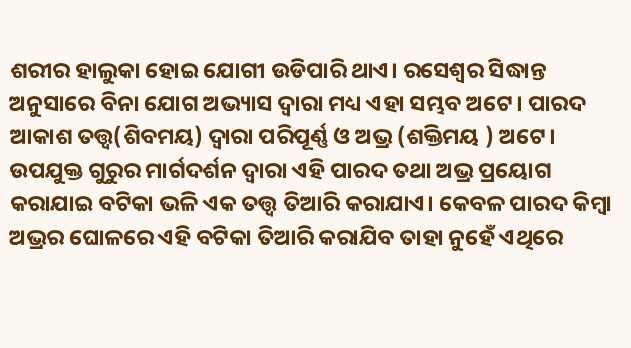ଶରୀର ହାଲୁକା ହୋଇ ଯୋଗୀ ଉଡିପାରି ଥାଏ। ରସେଶ୍ୱର ସିଦ୍ଧାନ୍ତ ଅନୁସାରେ ବିନା ଯୋଗ ଅଭ୍ୟାସ ଦ୍ୱାରା ମଧ୍ୟ ଏହା ସମ୍ଭବ ଅଟେ। ପାରଦ ଆକାଶ ତତ୍ତ୍ୱ(ଶିବମୟ) ଦ୍ୱାରା ପରିପୂର୍ଣ୍ଣ ଓ ଅଭ୍ର (ଶକ୍ତିମୟ ) ଅଟେ। ଉପଯୁକ୍ତ ଗୁରୁର ମାର୍ଗଦର୍ଶନ ଦ୍ୱାରା ଏହି ପାରଦ ତଥା ଅଭ୍ର ପ୍ରୟୋଗ କରାଯାଇ ବଟିକା ଭଳି ଏକ ତତ୍ତ୍ୱ ତିଆରି କରାଯାଏ। କେବଳ ପାରଦ କିମ୍ବା ଅଭ୍ରର ଘୋଳରେ ଏହି ବଟିକା ତିଆରି କରାଯିବ ତାହା ନୁହେଁ ଏଥିରେ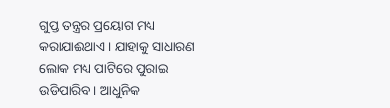ଗୁପ୍ତ ତନ୍ତ୍ରର ପ୍ରୟୋଗ ମଧ୍ୟ କରାଯାଈଥାଏ। ଯାହାକୁ ସାଧାରଣ ଲୋକ ମଧ୍ୟ ପାଟିରେ ପୁରାଇ ଉଡିପାରିବ। ଆଧୁନିକ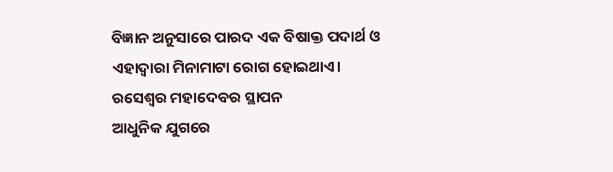ବିଜ୍ଞାନ ଅନୁସାରେ ପାରଦ ଏକ ବିଷାକ୍ତ ପଦାର୍ଥ ଓ ଏହାଦ୍ୱାରା ମିନାମାଟା ରୋଗ ହୋଇଥାଏ।
ରସେଶ୍ୱର ମହାଦେବର ସ୍ଥାପନ
ଆଧୁନିକ ଯୁଗରେ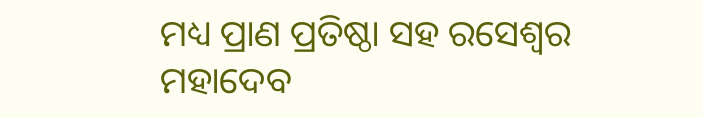ମଧ୍ୟ ପ୍ରାଣ ପ୍ରତିଷ୍ଠା ସହ ରସେଶ୍ୱର ମହାଦେବ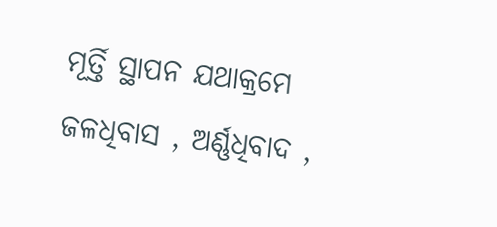ମୂର୍ତ୍ତି ସ୍ଥାପନ ଯଥାକ୍ରମେ ଜଳଧିବାସ , ଅର୍ଣ୍ଣଧିବାଦ ,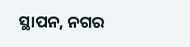ସ୍ଥାପନ, ନଗର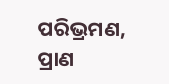ପରିଭ୍ରମଣ, ପ୍ରାଣ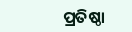ପ୍ରତିଷ୍ଠା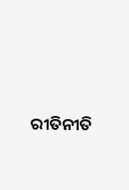ରୀତିନୀତି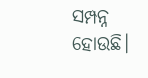ସମ୍ପନ୍ନ ହୋଉଛି।